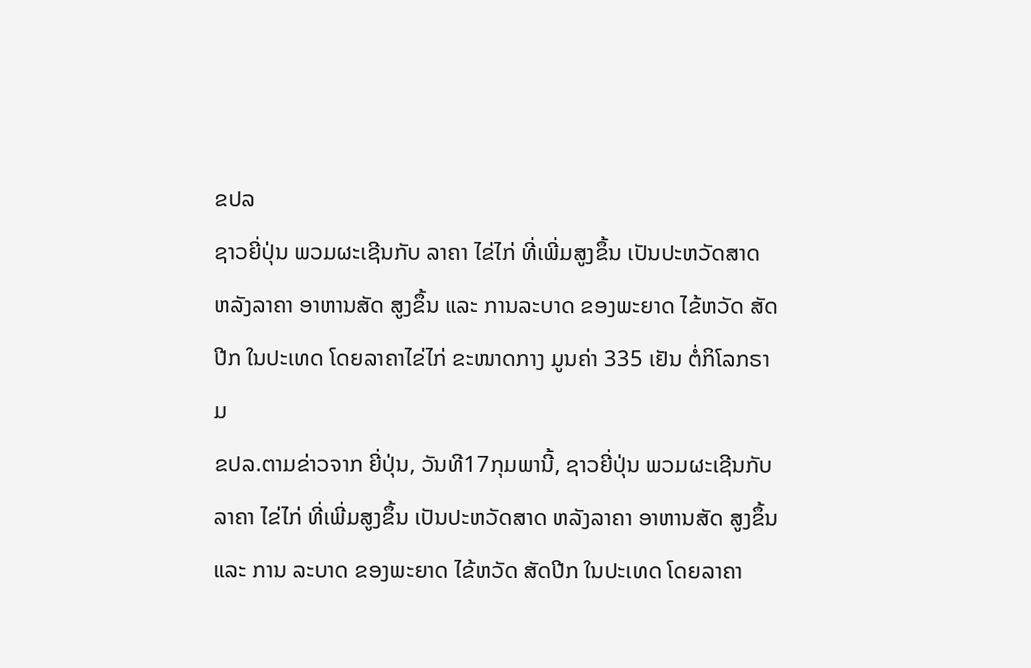ຂປລ
ຊາວຍີ່ປຸ່ນ ພວມຜະເຊີນກັບ ລາຄາ ໄຂ່ໄກ່ ທີ່ເພີ່ມສູງຂຶ້ນ ເປັນປະຫວັດສາດ ຫລັງລາຄາ ອາຫານສັດ ສູງຂຶ້ນ ແລະ ການລະບາດ ຂອງພະຍາດ ໄຂ້ຫວັດ ສັດປີກ ໃນປະເທດ ໂດຍລາຄາໄຂ່ໄກ່ ຂະໜາດກາງ ມູນຄ່າ 335 ເຢັນ ຕໍ່ກິໂລກຣາມ
ຂປລ.ຕາມຂ່າວຈາກ ຍີ່ປຸ່ນ, ວັນທີ17ກຸມພານີ້, ຊາວຍີ່ປຸ່ນ ພວມຜະເຊີນກັບ ລາຄາ ໄຂ່ໄກ່ ທີ່ເພີ່ມສູງຂຶ້ນ ເປັນປະຫວັດສາດ ຫລັງລາຄາ ອາຫານສັດ ສູງຂຶ້ນ ແລະ ການ ລະບາດ ຂອງພະຍາດ ໄຂ້ຫວັດ ສັດປີກ ໃນປະເທດ ໂດຍລາຄາ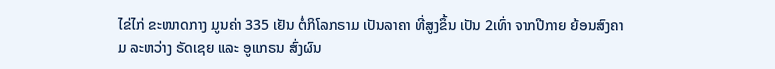ໄຂ່ໄກ່ ຂະໜາດກາງ ມູນຄ່າ 335 ເຢັນ ຕໍ່ກິໂລກຣາມ ເປັນລາຄາ ທີ່ສູງຂຶ້ນ ເປັນ 2ເທົ່າ ຈາກປີກາຍ ຍ້ອນສົງຄາມ ລະຫວ່າງ ຣັດເຊຍ ແລະ ອູແກຣນ ສົ່ງຜົນ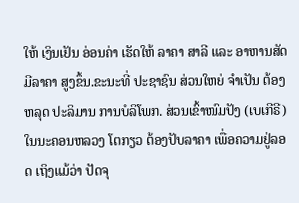ໃຫ້ ເງິນເຢັນ ອ່ອນຄ່າ ເຮັດໃຫ້ ລາຄາ ສາລີ ແລະ ອາຫານສັດ ມີລາຄາ ສູງຂຶ້ນ.ຂະນະທີ່ ປະຊາຊົນ ສ່ວນໃຫຍ່ ຈຳເປັນ ຕ້ອງຫລຸດ ປະລິມານ ການບໍລິໂພກ. ສ່ວນເຂົ້າໜົມປັງ (ເບເກີຣີ) ໃນນະຄອນຫລວງ ໂຕກຽວ ຕ້ອງປັບລາຄາ ເພື່ອຄວາມຢູ່ລອດ ເຖິງແມ້ວ່າ ປັດຈຸ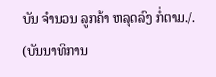ບັນ ຈຳນວນ ລູກຄ້າ ຫລຸດລົງ ກໍ່ຕາມ./.
(ບັນນາທິການ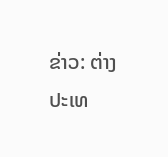ຂ່າວ: ຕ່າງປະເທ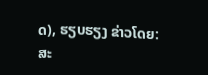ດ), ຮຽບຮຽງ ຂ່າວໂດຍ: ສະ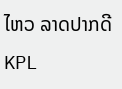ໄຫວ ລາດປາກດີ
KPL